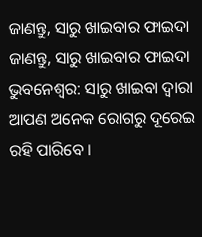ଜାଣନ୍ତୁ, ସାରୁ ଖାଇବାର ଫାଇଦା
ଜାଣନ୍ତୁ, ସାରୁ ଖାଇବାର ଫାଇଦା
ଭୁବନେଶ୍ୱର: ସାରୁ ଖାଇବା ଦ୍ୱାରା ଆପଣ ଅନେକ ରୋଗରୁ ଦୂରେଇ ରହି ପାରିବେ ।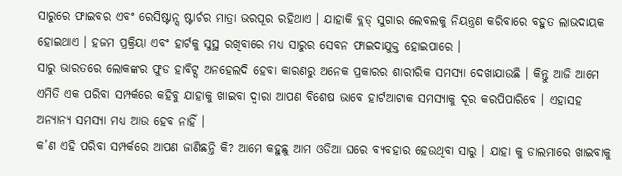ସାରୁରେ ଫାଇବର ଏବଂ ରେସିଷ୍ଟାନ୍ସ ଷ୍ଟାର୍ଚର ମାତ୍ରା ଭରପୂର ରହିଥାଏ । ଯାହାକି ବ୍ଲଡ୍ ସୁଗାର ଲେବଲକୁ ନିୟନ୍ତ୍ରଣ କରିବାରେ ବହୁତ ଲାଭଦାୟକ ହୋଇଥାଏ । ହଜମ ପ୍ରକ୍ରିୟା ଏବଂ ହାର୍ଟକୁ ସୁସ୍ଥ ରଖିବାରେ ମଧ୍ୟ ସାରୁର ସେବନ ଫାଇଦାଯୁକ୍ତ ହୋଇପାରେ ।
ସାରୁ ଭାରତରେ ଲୋକଙ୍କର ଫୁଡ ହାବିଟ୍ସ ଅନହେଲଦି ହେବା କାରଣରୁ ଅନେକ ପ୍ରକାରର ଶାରୀରିକ ସମସ୍ୟା ଦେଖାଯାଉଛି । କିନ୍ତୁ ଆଜି ଆମେ ଏମିତି ଏକ ପରିବା ସମ୍ପର୍କରେ କହିବୁ ଯାହାକୁ ଖାଇବା ଦ୍ୱାରା ଆପଣ ବିଶେଷ ଭାବେ ହାର୍ଟଆଟାକ ସମସ୍ୟାକୁ ଦୂର କରପିପାରିବେ । ଏହାସହ ଅନ୍ୟାନ୍ୟ ସମସ୍ୟା ମଧ୍ୟ ଆଉ ହେବ ନାହିଁ ।
କ’ଣ ଏହି ପରିବା ସମ୍ପର୍କରେ ଆପଣ ଜାଣିଛନ୍ତି କି? ଆମେ କହୁଛୁ ଆମ ଓଡିଆ ଘରେ ବ୍ୟବହାର ହେଉଥିବା ସାରୁ । ଯାହା କୁ ଡାଲମାରେ ଖାଇବାକୁ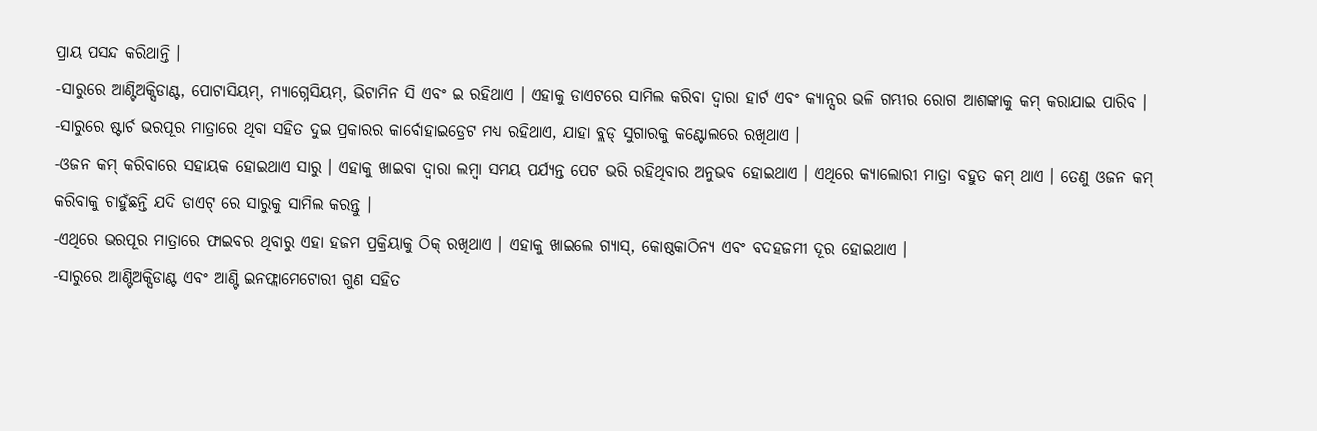ପ୍ରାୟ ପସନ୍ଦ କରିଥାନ୍ତି ।
-ସାରୁରେ ଆଣ୍ଟିଅକ୍ସିଡାଣ୍ଟ, ପୋଟାସିୟମ୍, ମ୍ୟାଗ୍ନେସିୟମ୍, ଭିଟାମିନ ସି ଏବଂ ଇ ରହିଥାଏ । ଏହାକୁ ଡାଏଟରେ ସାମିଲ କରିବା ଦ୍ୱାରା ହାର୍ଟ ଏବଂ କ୍ୟାନ୍ସର ଭଳି ଗମ୍ଭୀର ରୋଗ ଆଶଙ୍କାକୁ କମ୍ କରାଯାଇ ପାରିବ ।
-ସାରୁରେ ଷ୍ଟାର୍ଚ ଭରପୂର ମାତ୍ରାରେ ଥିବା ସହିତ ଦୁଇ ପ୍ରକାରର କାର୍ବୋହାଇଡ୍ରେଟ ମଧ୍ୟ ରହିଥାଏ, ଯାହା ବ୍ଲଡ୍ ସୁଗାରକୁ କଣ୍ଟୋଲରେ ରଖିଥାଏ ।
-ଓଜନ କମ୍ କରିବାରେ ସହାୟକ ହୋଇଥାଏ ସାରୁ । ଏହାକୁ ଖାଇବା ଦ୍ୱାରା ଲମ୍ବା ସମୟ ପର୍ଯ୍ୟନ୍ତ ପେଟ ଭରି ରହିଥିବାର ଅନୁଭବ ହୋଇଥାଏ । ଏଥିରେ କ୍ୟାଲୋରୀ ମାତ୍ରା ବହୁତ କମ୍ ଥାଏ । ତେଣୁ ଓଜନ କମ୍ କରିବାକୁ ଚାହୁଁଛନ୍ତି ଯଦି ଡାଏଟ୍ ରେ ସାରୁକୁ ସାମିଲ କରନ୍ତୁ ।
-ଏଥିରେ ଭରପୂର ମାତ୍ରାରେ ଫାଇବର ଥିବାରୁ ଏହା ହଜମ ପ୍ରକ୍ରିୟାକୁ ଠିକ୍ ରଖିଥାଏ । ଏହାକୁ ଖାଇଲେ ଗ୍ୟାସ୍, କୋଷ୍ଠକାଠିନ୍ୟ ଏବଂ ବଦହଜମୀ ଦୂର ହୋଇଥାଏ ।
-ସାରୁରେ ଆଣ୍ଟିଅକ୍ସିଡାଣ୍ଟ ଏବଂ ଆଣ୍ଟି ଇନଫ୍ଲାମେଟୋରୀ ଗୁଣ ସହିତ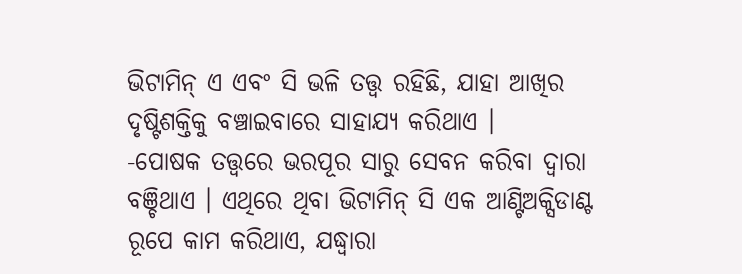ଭିଟାମିନ୍ ଏ ଏବଂ ସି ଭଳି ତତ୍ତ୍ୱ ରହିଛି, ଯାହା ଆଖିର ଦୃଷ୍ଟିଶକ୍ତିକୁ ବଞ୍ଚାଇବାରେ ସାହାଯ୍ୟ କରିଥାଏ ।
-ପୋଷକ ତତ୍ତ୍ୱରେ ଭରପୂର ସାରୁ ସେବନ କରିବା ଦ୍ୱାରା ବଞ୍ଚିଥାଏ । ଏଥିରେ ଥିବା ଭିଟାମିନ୍ ସି ଏକ ଆଣ୍ଟିଅକ୍ସିଡାଣ୍ଟ ରୂପେ କାମ କରିଥାଏ, ଯଦ୍ଧ୍ୱାରା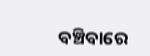ବଞ୍ଚିବାରେ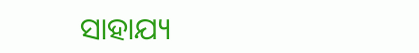ସାହାଯ୍ୟ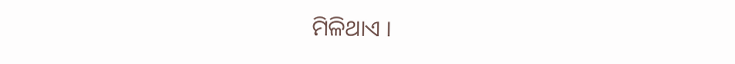ମିଳିଥାଏ ।